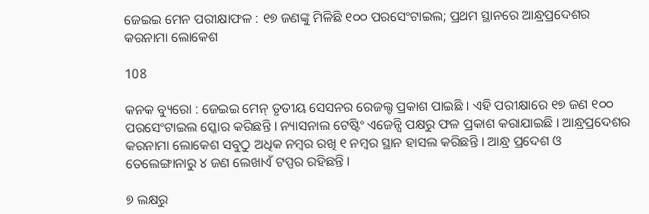ଜେଇଇ ମେନ ପରୀକ୍ଷାଫଳ : ୧୭ ଜଣଙ୍କୁ ମିଳିଛି ୧୦୦ ପରସେଂଟାଇଲ; ପ୍ରଥମ ସ୍ଥାନରେ ଆନ୍ଧ୍ରପ୍ରଦେଶର କରନାମା ଲୋକେଶ

108

କନକ ବ୍ୟୁରୋ : ଜେଇଇ ମେନ୍ ତୃତୀୟ ସେସନର ରେଜଲ୍ଟ ପ୍ରକାଶ ପାଇଛି । ଏହି ପରୀକ୍ଷାରେ ୧୭ ଜଣ ୧୦୦ ପରସେଂଟାଇଲ ସ୍କୋର କରିଛନ୍ତି । ନ୍ୟାସନାଲ ଟେଷ୍ଟିଂ ଏଜେନ୍ସି ପକ୍ଷରୁ ଫଳ ପ୍ରକାଶ କରାଯାଇଛି । ଆନ୍ଧ୍ରପ୍ରଦେଶର କରନାମା ଲୋକେଶ ସବୁଠୁ ଅଧିକ ନମ୍ବର ରଖି ୧ ନମ୍ବର ସ୍ଥାନ ହାସଲ କରିଛନ୍ତି । ଆନ୍ଧ୍ର ପ୍ରଦେଶ ଓ ତେଲେଙ୍ଗାନାରୁ ୪ ଜଣ ଲେଖାଏଁ ଟପ୍ପର ରହିଛନ୍ତି ।

୭ ଲକ୍ଷରୁ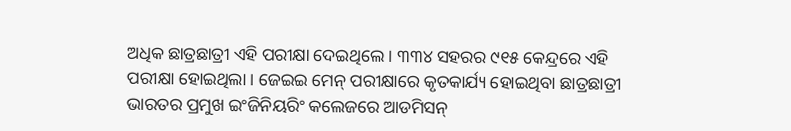ଅଧିକ ଛାତ୍ରଛାତ୍ରୀ ଏହି ପରୀକ୍ଷା ଦେଇଥିଲେ । ୩୩୪ ସହରର ୯୧୫ କେନ୍ଦ୍ରରେ ଏହି ପରୀକ୍ଷା ହୋଇଥିଲା । ଜେଇଇ ମେନ୍ ପରୀକ୍ଷାରେ କୃତକାର୍ଯ୍ୟ ହୋଇଥିବା ଛାତ୍ରଛାତ୍ରୀ ଭାରତର ପ୍ରମୁଖ ଇଂଜିନିୟରିଂ କଲେଜରେ ଆଡମିସନ୍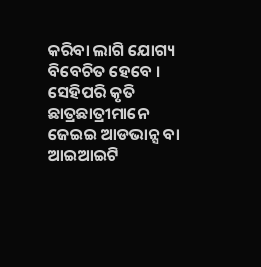କରିବା ଲାଗି ଯୋଗ୍ୟ ବିବେଚିତ ହେବେ । ସେହିପରି କୃତି ଛାତ୍ରଛାତ୍ରୀମାନେ ଜେଇଇ ଆଡଭାନ୍ସ ବା ଆଇଆଇଟି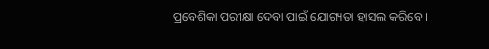ପ୍ରବେଶିକା ପରୀକ୍ଷା ଦେବା ପାଇଁ ଯୋଗ୍ୟତା ହାସଲ କରିବେ ।